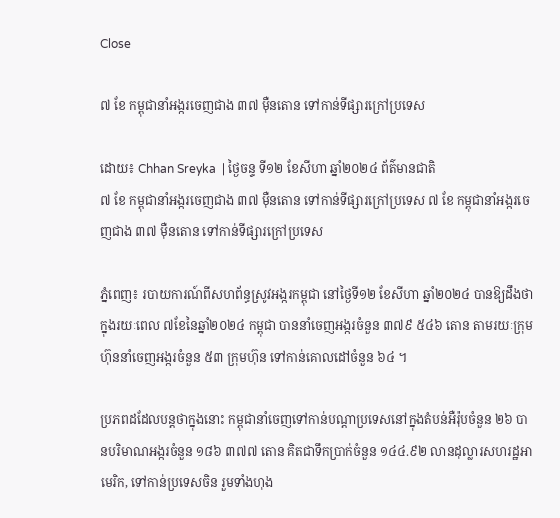Close

៧ ខែ កម្ពុជានាំអង្ករចេញជាង ៣៧ ម៉ឺនតោន ទៅកាន់ទីផ្សារក្រៅប្រទេស

ដោយ៖ Chhan Sreyka  | ថ្ងៃចន្ទ ទី១២ ខែសីហា ឆ្នាំ២០២៤ ព័ត៌មានជាតិ
៧ ខែ កម្ពុជានាំអង្ករចេញជាង ៣៧ ម៉ឺនតោន ទៅកាន់ទីផ្សារក្រៅប្រទេស ៧ ខែ កម្ពុជានាំអង្ករចេញជាង ៣៧ ម៉ឺនតោន ទៅកាន់ទីផ្សារក្រៅប្រទេស

ភ្នំពេញ៖ របាយការណ៍ពីសហព័ន្ធស្រូវអង្ករកម្ពុជា នៅថ្ងៃទី១២ ខែសីហា ឆ្នាំ២០២៤ បានឱ្យដឹងថា ក្នុងរយៈពេល ៧ខែនៃឆ្នាំ២០២៤ កម្ពុជា បាននាំចេញអង្ករចំនួន ៣៧៩ ៥៤៦ តោន តាមរយៈក្រុមហ៊ុននាំចេញអង្ករចំនួន ៥៣ ក្រុមហ៊ុន ទៅកាន់គោលដៅចំនួន ៦៤ ។

ប្រភពដដែលបន្តថាក្នុងនោះ កម្ពុជានាំចេញទៅកាន់បណ្តាប្រទេសនៅក្នុងតំបន់អឺរ៉ុបចំនួន ២៦ បានបរិមាណអង្ករចំនួន ១៨៦ ៣៧៧ តោន គិតជាទឹកប្រាក់ចំនួន ១៤៤.៩២ លានដុល្លារសហរដ្ឋអាមេរិក, ទៅកាន់ប្រទេសចិន រួមទាំងហុង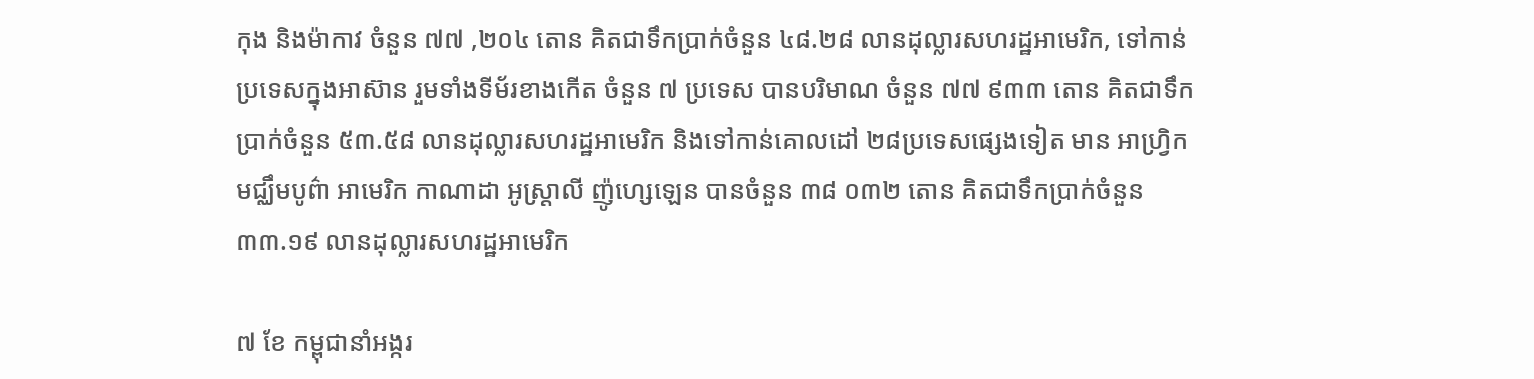កុង និងម៉ាកាវ ចំនួន ៧៧ ,២០៤ តោន គិតជាទឹកប្រាក់ចំនួន ៤៨.២៨ លានដុល្លារសហរដ្ឋអាមេរិក, ទៅកាន់ប្រទេសក្នុងអាស៊ាន រួមទាំងទីម័រខាងកើត ចំនួន ៧ ប្រទេស បានបរិមាណ ចំនួន ៧៧ ៩៣៣ តោន គិតជាទឹកប្រាក់ចំនួន ៥៣.៥៨ លានដុល្លារសហរដ្ឋអាមេរិក និងទៅកាន់គោលដៅ ២៨ប្រទេសផ្សេងទៀត មាន អាហ្វ្រិក មជ្ឈឹមបូព៌ា អាមេរិក កាណាដា អូស្ត្រាលី ញ៉ូហ្សេឡេន បានចំនួន ៣៨ ០៣២ តោន គិតជាទឹកប្រាក់ចំនួន ៣៣.១៩ លានដុល្លារសហរដ្ឋអាមេរិក

៧ ខែ កម្ពុជានាំអង្ករ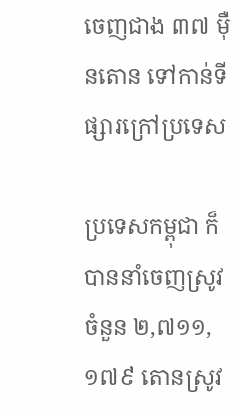ចេញជាង ៣៧ ម៉ឺនតោន ទៅកាន់ទីផ្សារក្រៅប្រទេស

ប្រទេសកម្ពុជា ក៏បាននាំចេញស្រូវចំនួន ២,៧១១,១៧៩ តោនស្រូវ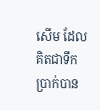សើម ដែលគិតជាទឹកប្រាក់បាន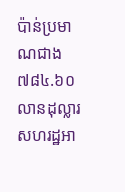ប៉ាន់ប្រមាណជាង ៧៨៤.៦០ លានដុល្លារសហរដ្ឋអា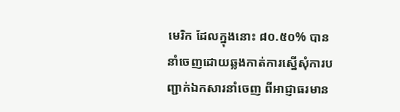មេរិក ដែលក្នុងនោះ ៨០.៥០% បាននាំចេញដោយឆ្លងកាត់ការស្នើសុំការបញ្ជាក់ឯកសារនាំចេញ ពីអាជ្ញាធរមាន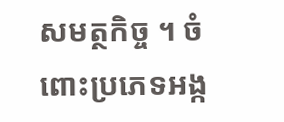សមត្ថកិច្ច ។ ចំពោះប្រភេទអង្ក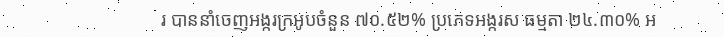រ បាននាំចេញអង្ករក្រអូបចំនួន ៧០.៥២% ប្រភេទអង្ករស ធម្មតា ២៤.៣០% អ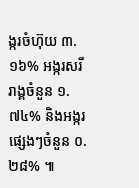ង្ករចំហ៊ុយ ៣.១៦% អង្ករសរីរាង្គចំនួន ១.៧៤% និងអង្ករផ្សេងៗចំនួន ០.២៨% ៕